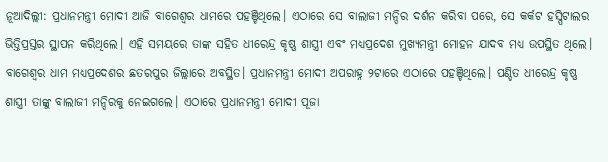ନୂଆଦିଲ୍ଲୀ: ପ୍ରଧାନମନ୍ତ୍ରୀ ମୋଦୀ ଆଜି ବାଗେଶ୍ୱର ଧାମରେ ପହଞ୍ଚିଥିଲେ। ଏଠାରେ ସେ ବାଲାଜୀ ମନ୍ଦିର ଦର୍ଶନ କରିବା ପରେ, ସେ କର୍କଟ ହସ୍ପିଟାଲର ଭିତ୍ତିପ୍ରସ୍ତର ସ୍ଥାପନ କରିଥିଲେ। ଏହି ସମୟରେ ତାଙ୍କ ସହିତ ଧୀରେନ୍ଦ୍ର କୃଷ୍ଣ ଶାସ୍ତ୍ରୀ ଏବଂ ମଧ୍ୟପ୍ରଦେଶ ମୁଖ୍ୟମନ୍ତ୍ରୀ ମୋହନ ଯାଦବ ମଧ୍ୟ ଉପସ୍ଥିତ ଥିଲେ।
ବାଗେଶ୍ୱର ଧାମ ମଧ୍ୟପ୍ରଦେଶର ଛତରପୁର ଜିଲ୍ଲାରେ ଅବସ୍ଥିତ। ପ୍ରଧାନମନ୍ତ୍ରୀ ମୋଦୀ ଅପରାହ୍ନ ୨ଟାରେ ଏଠାରେ ପହଞ୍ଚିଥିଲେ। ପଣ୍ଡିତ ଧୀରେନ୍ଦ୍ର କୃଷ୍ଣ ଶାସ୍ତ୍ରୀ ତାଙ୍କୁ ବାଲାଜୀ ମନ୍ଦିରକୁ ନେଇଗଲେ। ଏଠାରେ ପ୍ରଧାନମନ୍ତ୍ରୀ ମୋଦୀ ପୂଜା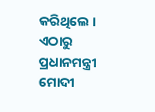କରିଥିଲେ । ଏଠାରୁ ପ୍ରଧାନମନ୍ତ୍ରୀ ମୋଦୀ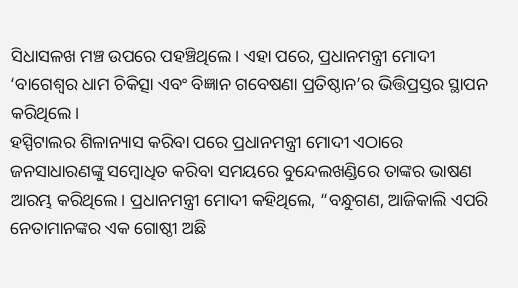ସିଧାସଳଖ ମଞ୍ଚ ଉପରେ ପହଞ୍ଚିଥିଲେ। ଏହା ପରେ, ପ୍ରଧାନମନ୍ତ୍ରୀ ମୋଦୀ ‘ବାଗେଶ୍ୱର ଧାମ ଚିକିତ୍ସା ଏବଂ ବିଜ୍ଞାନ ଗବେଷଣା ପ୍ରତିଷ୍ଠାନ’ର ଭିତ୍ତିପ୍ରସ୍ତର ସ୍ଥାପନ କରିଥିଲେ।
ହସ୍ପିଟାଲର ଶିଳାନ୍ୟାସ କରିବା ପରେ ପ୍ରଧାନମନ୍ତ୍ରୀ ମୋଦୀ ଏଠାରେ ଜନସାଧାରଣଙ୍କୁ ସମ୍ବୋଧିତ କରିବା ସମୟରେ ବୁନ୍ଦେଲଖଣ୍ଡିରେ ତାଙ୍କର ଭାଷଣ ଆରମ୍ଭ କରିଥିଲେ। ପ୍ରଧାନମନ୍ତ୍ରୀ ମୋଦୀ କହିଥିଲେ, “ବନ୍ଧୁଗଣ, ଆଜିକାଲି ଏପରି ନେତାମାନଙ୍କର ଏକ ଗୋଷ୍ଠୀ ଅଛି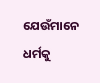ଯେଉଁମାନେ ଧର୍ମକୁ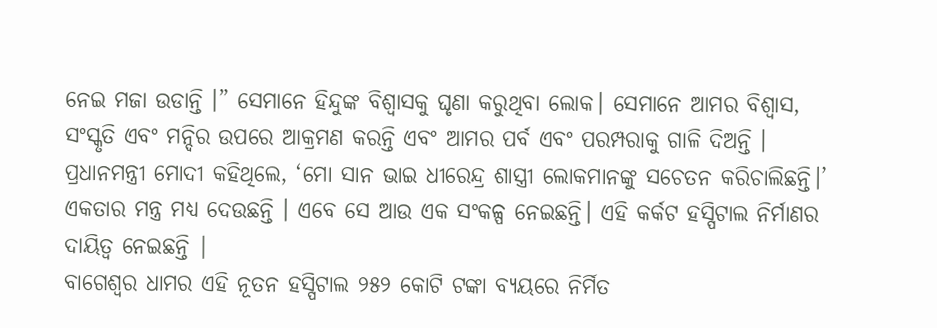ନେଇ ମଜା ଉଡାନ୍ତି ।” ସେମାନେ ହିନ୍ଦୁଙ୍କ ବିଶ୍ୱାସକୁ ଘୃଣା କରୁଥିବା ଲୋକ। ସେମାନେ ଆମର ବିଶ୍ୱାସ, ସଂସ୍କୃତି ଏବଂ ମନ୍ଦିର ଉପରେ ଆକ୍ରମଣ କରନ୍ତି ଏବଂ ଆମର ପର୍ବ ଏବଂ ପରମ୍ପରାକୁ ଗାଳି ଦିଅନ୍ତି ।
ପ୍ରଧାନମନ୍ତ୍ରୀ ମୋଦୀ କହିଥିଲେ, ‘ମୋ ସାନ ଭାଇ ଧୀରେନ୍ଦ୍ର ଶାସ୍ତ୍ରୀ ଲୋକମାନଙ୍କୁ ସଚେତନ କରିଚାଲିଛନ୍ତି।’ ଏକତାର ମନ୍ତ୍ର ମଧ୍ୟ ଦେଉଛନ୍ତି । ଏବେ ସେ ଆଉ ଏକ ସଂକଳ୍ପ ନେଇଛନ୍ତି। ଏହି କର୍କଟ ହସ୍ପିଟାଲ ନିର୍ମାଣର ଦାୟିତ୍ୱ ନେଇଛନ୍ତି |
ବାଗେଶ୍ୱର ଧାମର ଏହି ନୂତନ ହସ୍ପିଟାଲ ୨୫୨ କୋଟି ଟଙ୍କା ବ୍ୟୟରେ ନିର୍ମିତ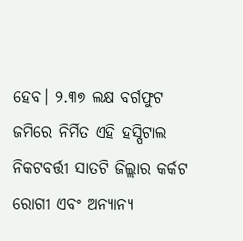ହେବ। ୨.୩୭ ଲକ୍ଷ ବର୍ଗଫୁଟ ଜମିରେ ନିର୍ମିତ ଏହି ହସ୍ପିଟାଲ ନିକଟବର୍ତ୍ତୀ ସାତଟି ଜିଲ୍ଲାର କର୍କଟ ରୋଗୀ ଏବଂ ଅନ୍ୟାନ୍ୟ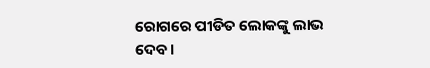ରୋଗରେ ପୀଡିତ ଲୋକଙ୍କୁ ଲାଭ ଦେବ।